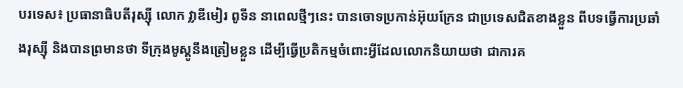បរទេស៖ ប្រធានាធិបតីរុស្ស៊ី លោក វ្លាឌីមៀរ ពូទីន នាពេលថ្មីៗនេះ បានចោទប្រកាន់អ៊ុយក្រែន ជាប្រទេសជិតខាងខ្លួន ពីបទធ្វើការប្រឆាំងរុស្ស៊ី និងបានព្រមានថា ទីក្រុងមូស្គូនឹងត្រៀមខ្លួន ដើម្បីធ្វើប្រតិកម្មចំពោះអ្វីដែលលោកនិយាយថា ជាការគ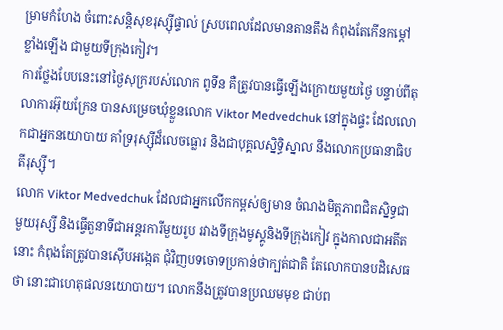ម្រាមកំហែង ចំពោះសន្តិសុខរុស្ស៊ីផ្ទាល់ ស្របពេលដែលមានតានតឹង កំពុងតែកើនកម្តៅខ្លាំងឡើង ជាមួយទីក្រុងកៀវ។
ការថ្លែងបែបនេះនៅថ្ងៃសុក្ររបស់លោក ពូទីន គឺត្រូវបានធ្វើឡើងក្រោយមួយថ្ងៃ បន្ទាប់ពីតុលាការអ៊ុយក្រែន បានសម្រេចឃុំខ្លួនលោក Viktor Medvedchuk នៅក្នុងផ្ទះ ដែលលោកជាអ្នកនយោបាយ គាំទ្ររុស្ស៊ីដ៏លេចធ្លោរ និងជាបុគ្គលស្និទ្ធិស្នាល នឹងលោកប្រធានាធិបតីរុស្ស៊ី។
លោក Viktor Medvedchuk ដែលជាអ្នកលើកកម្ពស់ឲ្យមាន ចំណងមិត្តភាពជិតស្និទ្ធជាមួយរុស្សី និងធ្វើតួនាទីជាអន្តរការីមួយរូប រវាងទីក្រុងមូស្គូនិងទីក្រុងកៀវ ក្នុងកាលជាអតីតនោះ កំពុងតែត្រូវបានស៊ើបអង្កេត ជុំវិញបទចោទប្រកាន់ថាក្បត់ជាតិ តែលោកបានបដិសេធថា នោះជាហេតុផលនយោបាយ។ លោកនឹងត្រូវបានប្រឈមមុខ ជាប់ព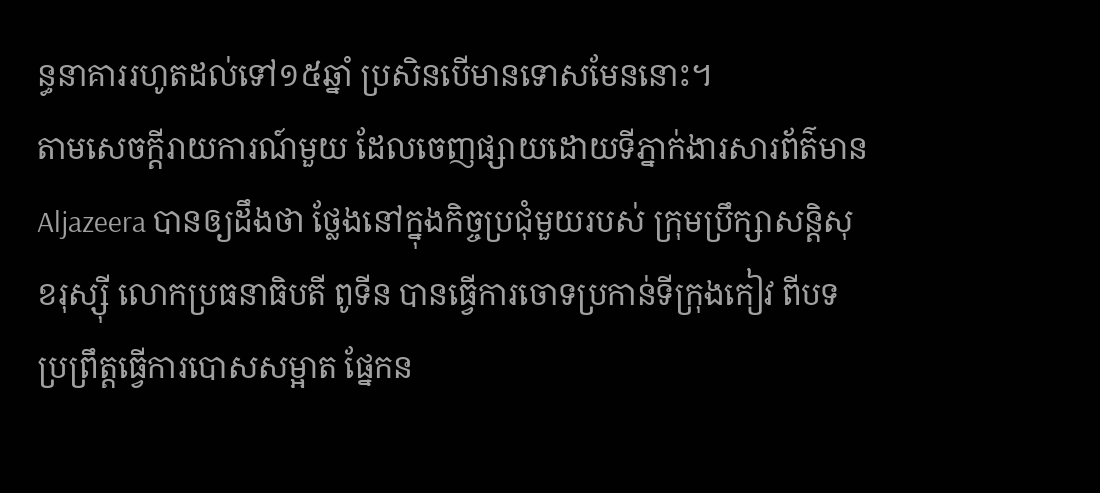ន្ធនាគាររហូតដល់ទៅ១៥ឆ្នាំ ប្រសិនបើមានទោសមែននោះ។
តាមសេចក្តីរាយការណ៍មួយ ដែលចេញផ្សាយដោយទីភ្នាក់ងារសារព័ត៌មាន Aljazeera បានឲ្យដឹងថា ថ្លែងនៅក្នុងកិច្ចប្រជុំមួយរបស់ ក្រុមប្រឹក្សាសន្តិសុខរុស្ស៊ី លោកប្រធនាធិបតី ពូទីន បានធ្វើការចោទប្រកាន់ទីក្រុងកៀវ ពីបទប្រព្រឹត្តធ្វើការបោសសម្អាត ផ្នែកន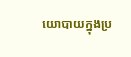យោបាយក្នុងប្រ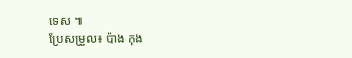ទេស ៕
ប្រែសម្រួល៖ ប៉ាង កុង